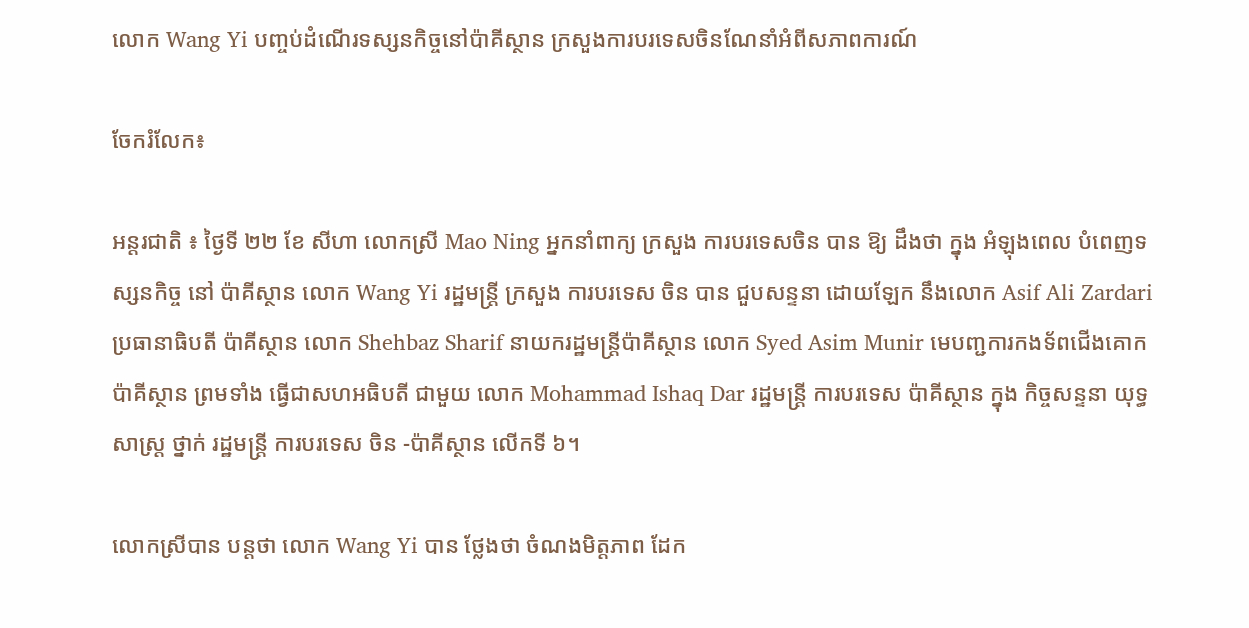លោក Wang Yi បញ្ចប់ដំណើរទស្សនកិច្ចនៅប៉ាគីស្ថាន ក្រសួងការបរទេសចិនណែនាំអំពីសភាពការណ៍

ចែករំលែក៖

អន្តរជាតិ ៖ ថ្ងៃទី ២២ ខែ សីហា លោកស្រី Mao Ning អ្នកនាំពាក្យ ក្រសួង ការបរទេសចិន បាន ឱ្យ ដឹងថា ក្នុង អំឡុងពេល បំពេញទស្សនកិច្ច នៅ ប៉ាគីស្ថាន លោក Wang Yi រដ្ឋមន្ត្រី ក្រសួង ការបរទេស ចិន បាន ជួបសន្ទនា ដោយឡែក នឹងលោក Asif Ali Zardari ប្រធានាធិបតី ប៉ាគីស្ថាន លោក Shehbaz Sharif នាយករដ្ឋមន្ត្រីប៉ាគីស្ថាន លោក Syed Asim Munir មេបញ្ជការកងទ័ពជើងគោក ប៉ាគីស្ថាន ព្រមទាំង ធ្វើជាសហអធិបតី ជាមួយ លោក Mohammad Ishaq Dar រដ្ឋមន្ត្រី ការបរទេស ប៉ាគីស្ថាន ក្នុង កិច្ចសន្ទនា យុទ្ធសាស្ត្រ ថ្នាក់ រដ្ឋមន្ត្រី ការបរទេស ចិន -ប៉ាគីស្ថាន លើកទី ៦។

លោកស្រីបាន បន្តថា លោក Wang Yi បាន ថ្លែងថា ចំណងមិត្តភាព ដែក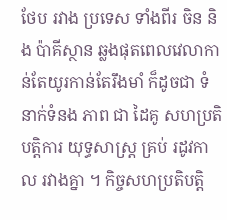ថែប រវាង ប្រទេស ទាំងពីរ ចិន និង ប៉ាគីស្ថាន ឆ្លងផុតពេលវេលាកាន់តែយូរកាន់តែរឹងមាំ ក៏ដូចជា ទំនាក់ទំនង ភាព ជា ដៃគូ សហប្រតិបត្តិការ យុទ្ធសាស្ត្រ គ្រប់ រដូវកាល រវាងគ្នា ។ កិច្ចសហប្រតិបត្តិ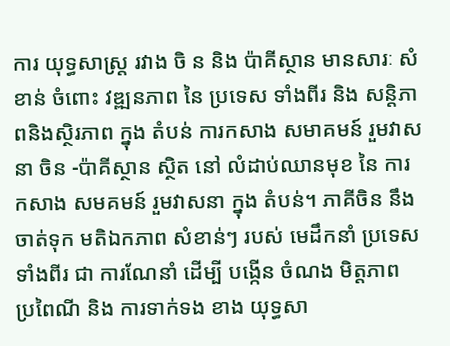ការ យុទ្ធសាស្ត្រ រវាង ចិ ន និង ប៉ាគីស្ថាន មានសារៈ សំខាន់ ចំពោះ វឌ្ឍនភាព នៃ ប្រទេស ទាំងពីរ និង សន្តិភាពនិងស្ថិរភាព ក្នុង តំបន់ ការកសាង សមាគមន៍ រួមវាសនា ចិន -ប៉ាគីស្ថាន ស្ថិត នៅ លំដាប់ឈានមុខ នៃ ការកសាង សមគមន៍ រួមវាសនា ក្នុង តំបន់។ ភាគីចិន នឹង ចាត់ទុក មតិឯកភាព សំខាន់ៗ របស់ មេដឹកនាំ ប្រទេសទាំងពីរ ជា ការណែនាំ ដើម្បី បង្កើន ចំណង មិត្តភាព ប្រពៃណី និង ការទាក់ទង ខាង យុទ្ធសា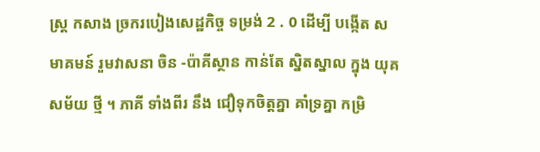ស្ត្រ កសាង ច្រករបៀងសេដ្ឋកិច្ច ទម្រង់ 2 . 0 ដើម្បី បង្កើត សមាគមន៍ រួមវាសនា ចិន -ប៉ាគីស្ថាន កាន់តែ ស្និតស្នាល ក្នុង យុគសម័យ ថ្មី ។ ភាគី ទាំងពីរ នឹង ជឿទុកចិត្តគ្នា គាំទ្រគ្នា កម្រិ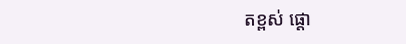តខ្ពស់ ផ្តោ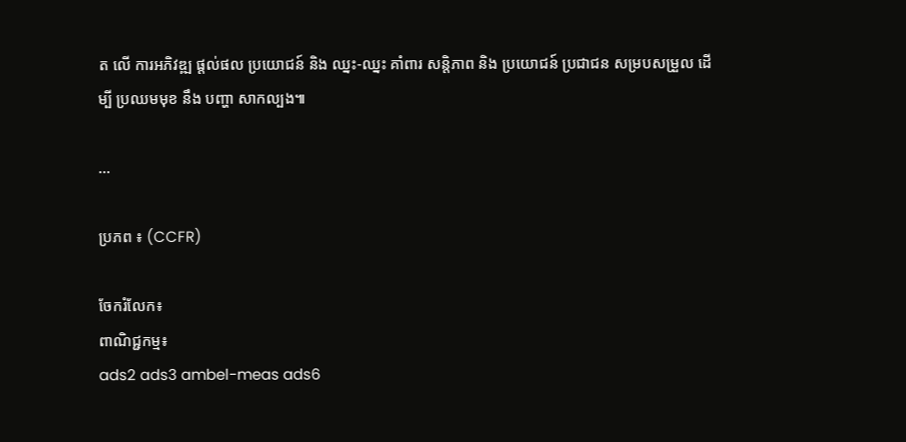ត លើ ការអភិវឌ្ឍ ផ្តល់ផល ប្រយោជន៍ និង ឈ្នះ-ឈ្នះ គាំពារ សន្តិភាព និង ប្រយោជន៍ ប្រជាជន សម្របសម្រួល ដើម្បី ប្រឈមមុខ នឹង បញ្ហា សាកល្បង៕

...

ប្រភព ៖ (CCFR)

ចែករំលែក៖
ពាណិជ្ជកម្ម៖
ads2 ads3 ambel-meas ads6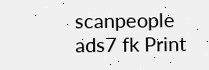scanpeople ads7 fk Print